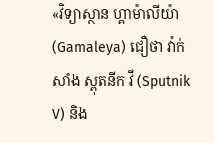«វិទ្យាស្ថាន ហ្គាម៉ាលីយ៉ា (Gamaleya) ជឿថា វ៉ាក់សាំង ស្ពុតនីក វី (Sputnik V) និង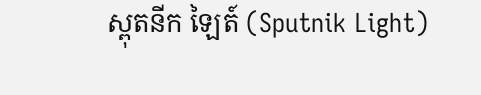ស្ពុតនីក ឡៃត៍ (Sputnik Light)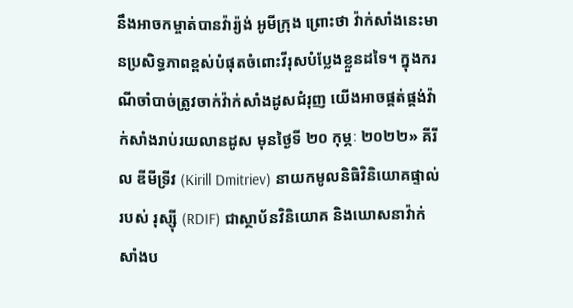នឹងអាចកម្ចាត់បានវ៉ារ្យ៉ង់ អូមីក្រុង ព្រោះថា វ៉ាក់សាំងនេះមានប្រសិទ្ធភាពខ្ពស់បំផុតចំពោះវីរុសបំប្លែងខ្លួនដទៃ។ ក្នុងករណីចាំបាច់ត្រូវចាក់វ៉ាក់សាំងដូសជំរុញ យើងអាចផ្គត់ផ្គង់វ៉ាក់សាំងរាប់រយលានដូស មុនថ្ងៃទី ២០ កុម្ភៈ ២០២២» គីរីល ឌីមីទ្រីវ (Kirill Dmitriev) នាយកមូលនិធិវិនិយោគផ្ទាល់របស់ រុស្ស៊ី (RDIF) ជាស្ថាប័នវិនិយោគ និងឃោសនាវ៉ាក់សាំងប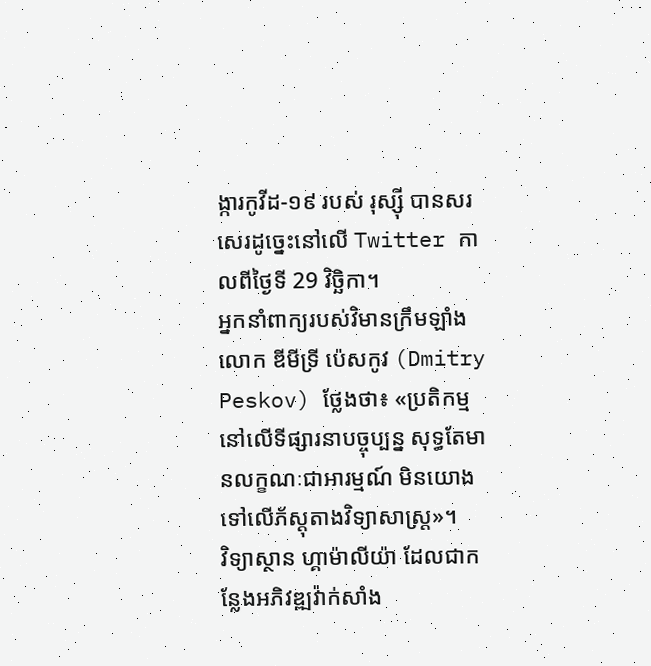ង្ការកូវីដ-១៩ របស់ រុស្ស៊ី បានសរសេរដូច្នេះនៅលើ Twitter កាលពីថ្ងៃទី 29 វិច្ឆិកា។
អ្នកនាំពាក្យរបស់វិមានក្រឹមឡាំង លោក ឌីមីទ្រី ប៉េសកូវ (Dmitry Peskov) ថ្លែងថា៖ «ប្រតិកម្មនៅលើទីផ្សារនាបច្ចុប្បន្ន សុទ្ធតែមានលក្ខណៈជាអារម្មណ៍ មិនយោងទៅលើភ័ស្ដុតាងវិទ្យាសាស្ត្រ»។
វិទ្យាស្ថាន ហ្គាម៉ាលីយ៉ា ដែលជាកន្លែងអភិវឌ្ឍវ៉ាក់សាំង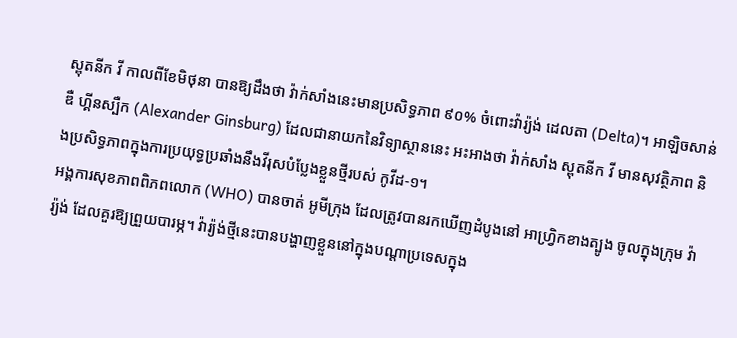ស្ពុតនីក វី កាលពីខែមិថុនា បានឱ្យដឹងថា វ៉ាក់សាំងនេះមានប្រសិទ្ធភាព ៩០% ចំពោះវ៉ារ្យ៉ង់ ដេលតា (Delta)។ អាឡិចសាន់ឌឺ ហ្គីនស្បឺក (Alexander Ginsburg) ដែលជានាយកនៃវិទ្យាស្ថាននេះ អះអាងថា វ៉ាក់សាំង ស្ពុតនីក វី មានសុវត្ថិភាព និងប្រសិទ្ធភាពក្នុងការប្រយុទ្ធប្រឆាំងនឹងវីរុសបំប្លែងខ្លួនថ្មីរបស់ កូវីដ-១។
អង្គការសុខភាពពិភពលោក (WHO) បានចាត់ អូមីក្រុង ដែលត្រូវបានរកឃើញដំបូងនៅ អាហ្វ្រិកខាងត្បូង ចូលក្នុងក្រុម វ៉ារ្យ៉ង់ ដែលគួរឱ្យព្រួយបារម្ភ។ វ៉ារ្យ៉ង់ថ្មីនេះបានបង្ហាញខ្លួននៅក្នុងបណ្ដាប្រទេសក្នុង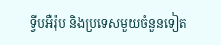ទ្វីបអឺរ៉ុប និងប្រទេសមួយចំនួនទៀត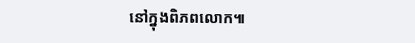នៅក្នុងពិភពលោក៕